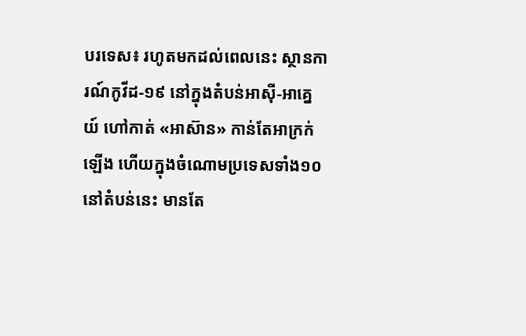បរទេស៖ រហូតមកដល់ពេលនេះ ស្ថានការណ៍កូវីដ-១៩ នៅក្នុងតំបន់អាស៊ី-អាគ្នេយ៍ ហៅកាត់ «អាស៊ាន» កាន់តែអាក្រក់ឡើង ហើយក្នុងចំណោមប្រទេសទាំង១០ នៅតំបន់នេះ មានតែ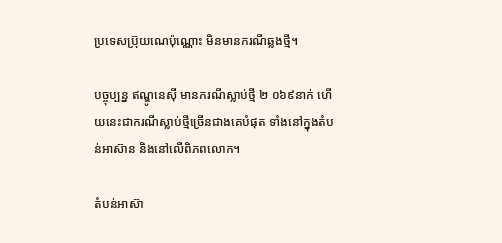ប្រទេសប៊្រុយណេប៉ុណ្ណោះ មិនមានករណីឆ្លងថ្មី។

បច្ចុប្បន្ន ឥណ្ឌូនេស៊ី មានករណីស្លាប់ថ្មី ២ ០៦៩នាក់ ហើយនេះជាករណីស្លាប់ថ្មីច្រើនជាងគេបំផុត ទាំងនៅក្នុងតំបន់អាស៊ាន និងនៅលើពិភពលោក។

តំបន់អាស៊ា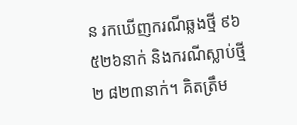ន រកឃើញករណីឆ្លងថ្មី ៩៦ ៥២៦នាក់ និងករណីស្លាប់ថ្មី ២ ៨២៣នាក់។ គិតត្រឹម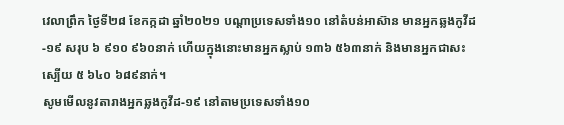វេលាព្រឹក ថ្ងៃទី២៨ ខែកក្កដា ឆ្នាំ២០២១ បណ្ដាប្រទេសទាំង១០ នៅតំបន់អាស៊ាន មានអ្នកឆ្លងកូវីដ-១៩ សរុប ៦ ៩១០ ៩៦០នាក់ ហើយក្នុងនោះមានអ្នកស្លាប់ ១៣៦ ៥៦៣នាក់ និងមានអ្នកជាសះស្បើយ ៥ ៦៤០ ៦៨៩នាក់។
សូមមើលនូវតារាងអ្នកឆ្លងកូវីដ-១៩ នៅតាមប្រទេសទាំង១០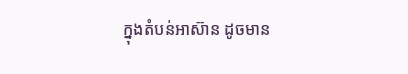ក្នុងតំបន់អាស៊ាន ដូចមាន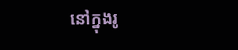នៅក្នុងរូ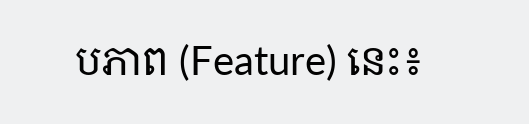បភាព (Feature) នេះ៖